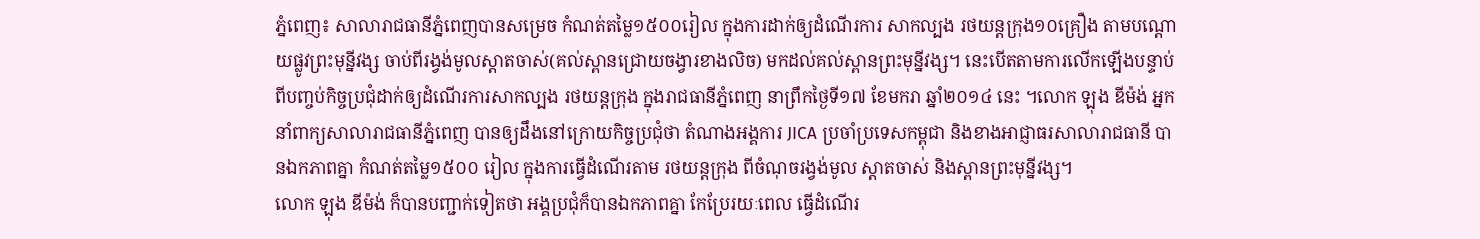ភ្នំពេញ៖ សាលារាជធានីភ្នំពេញបានសម្រេច កំណត់តម្លៃ១៥០០រៀល ក្នុងការដាក់ឲ្យដំណើរការ សាកល្បង រថយន្តក្រុង១០គ្រឿង តាមបណ្តោយផ្លូវព្រះមុន្នីវង្ស ចាប់ពីរង្វង់មូលស្តាតចាស់(គល់ស្ពានជ្រោយចង្វារខាងលិច) មកដល់គល់ស្ពានព្រះមុន្នីវង្ស។ នេះបើតតាមការលើកឡើងបន្ទាប់ពីបញ្ចប់កិច្ចប្រជុំដាក់ឲ្យដំណើរការសាកល្បង រថយន្តក្រុង ក្នុងរាជធានីភ្នំពេញ នាព្រឹកថ្ងៃទី១៧ ខែមករា ឆ្នាំ២០១៤ នេះ ។លោក ឡុង ឌីម៉ង់ អ្នកនាំពាក្យសាលារាជធានីភ្នំពេញ បានឲ្យដឹងនៅក្រោយកិច្ចប្រជុំថា តំណាងអង្គការ JICA ប្រចាំប្រទេសកម្ពុជា និងខាងអាជ្ញាធរសាលារាជធានី បានឯកភាពគ្នា កំណត់តម្លៃ១៥០០ រៀល ក្នុងការធ្វើដំណើរតាម រថយន្តក្រុង ពីចំណុចរង្វង់មូល ស្តាតចាស់ និងស្ពានព្រះមុន្នីវង្ស។
លោក ឡុង ឌីម៉ង់ ក៏បានបញ្ជាក់ទៀតថា អង្គប្រជុំក៏បានឯកភាពគ្នា កែប្រែរយៈពេល ធ្វើដំណើរ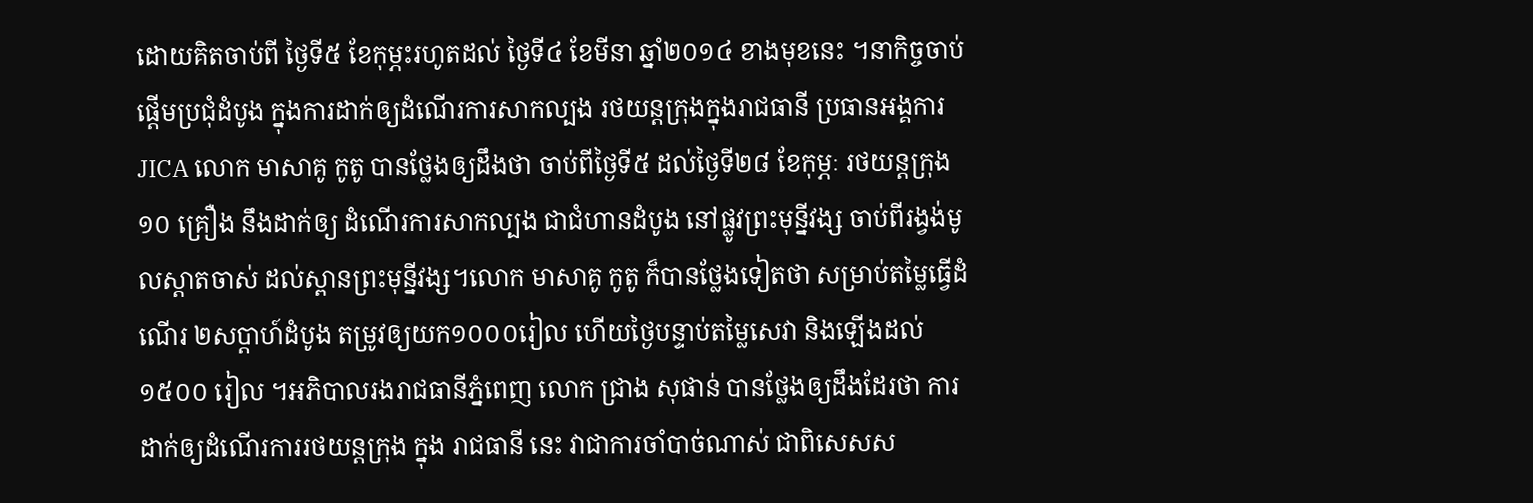ដោយគិតចាប់ពី ថ្ងៃទី៥ ខែកុម្ភះរហូតដល់ ថ្ងៃទី៤ ខែមីនា ឆ្នាំ២០១៤ ខាងមុខនេះ ។នាកិច្ចចាប់ផ្តើមប្រជុំដំបូង ក្នុងការដាក់ឲ្យដំណើរការសាកល្បង រថយន្តក្រុងក្នុងរាជធានី ប្រធានអង្គការ JICA លោក មាសាគូ កូតូ បានថ្លែងឲ្យដឹងថា ចាប់ពីថ្ងៃទី៥ ដល់ថ្ងៃទី២៨ ខែកុម្ភៈ រថយន្តក្រុង១០ គ្រឿង នឹងដាក់ឲ្យ ដំណើរការសាកល្បង ជាជំហានដំបូង នៅផ្លូវព្រះមុន្នីវង្ស ចាប់ពីរង្វង់មូលស្តាតចាស់ ដល់ស្ពានព្រះមុន្នីវង្ស។លោក មាសាគូ កូតូ ក៏បានថ្លែងទៀតថា សម្រាប់តម្លៃធ្វើដំណើរ ២សប្តាហ៍ដំបូង តម្រូវឲ្យយក១០០០រៀល ហើយថ្ងៃបន្ទាប់តម្លៃសេវា និងឡើងដល់១៥០០ រៀល ។អភិបាលរងរាជធានីភ្នំពេញ លោក ជ្រាង សុផាន់ បានថ្លែងឲ្យដឹងដែរថា ការដាក់ឲ្យដំណើរការរថយន្តក្រុង ក្នុង រាជធានី នេះ វាជាការចាំបាច់ណាស់ ជាពិសេសស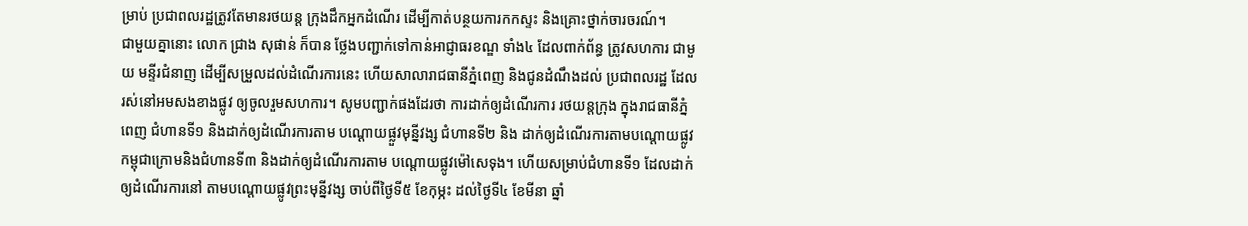ម្រាប់ ប្រជាពលរដ្ឋត្រូវតែមានរថយន្ត ក្រុងដឹកអ្នកដំណើរ ដើម្បីកាត់បន្ថយការកកស្ទះ និងគ្រោះថ្នាក់ចារចរណ៍។
ជាមួយគ្នានោះ លោក ជ្រាង សុផាន់ ក៏បាន ថ្លែងបញ្ជាក់ទៅកាន់អាជ្ញាធរខណ្ឌ ទាំង៤ ដែលពាក់ព័ន្ធ ត្រូវសហការ ជាមួយ មន្ទីរជំនាញ ដើម្បីសម្រួលដល់ដំណើរការនេះ ហើយសាលារាជធានីភ្នំពេញ និងជូនដំណឹងដល់ ប្រជាពលរដ្ឋ ដែលរស់នៅអមសងខាងផ្លូវ ឲ្យចូលរួមសហការ។ សូមបញ្ជាក់ផងដែរថា ការដាក់ឲ្យដំណើរការ រថយន្តក្រុង ក្នុងរាជធានីភ្នំពេញ ជំហានទី១ និងដាក់ឲ្យដំណើរការតាម បណ្តោយផ្លួវមុន្នីវង្ស ជំហានទី២ និង ដាក់ឲ្យដំណើរការតាមបណ្តោយផ្លូវកម្ពុជាក្រោមនិងជំហានទី៣ និងដាក់ឲ្យដំណើរការតាម បណ្តោយផ្លូវម៉ៅសេទុង។ ហើយសម្រាប់ជំហានទី១ ដែលដាក់ឲ្យដំណើរការនៅ តាមបណ្តោយផ្លូវព្រះមុន្នីវង្ស ចាប់ពីថ្ងៃទី៥ ខែកុម្ភះ ដល់ថ្ងៃទី៤ ខែមីនា ឆ្នាំ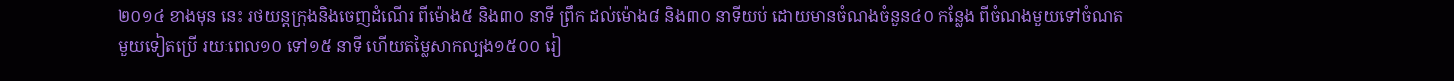២០១៤ ខាងមុន នេះ រថយន្តក្រុងនិងចេញដំណើរ ពីម៉ោង៥ និង៣០ នាទី ព្រឹក ដល់ម៉ោង៨ និង៣០ នាទីយប់ ដោយមានចំណងចំនួន៤០ កន្លែង ពីចំណងមួយទៅចំណត មួយទៀតប្រើ រយៈពេល១០ ទៅ១៥ នាទី ហើយតម្លៃសាកល្បង១៥០០ រៀ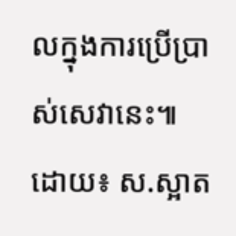លក្នុងការប្រើប្រាស់សេវានេះ៕
ដោយ៖ ស.ស្អាត